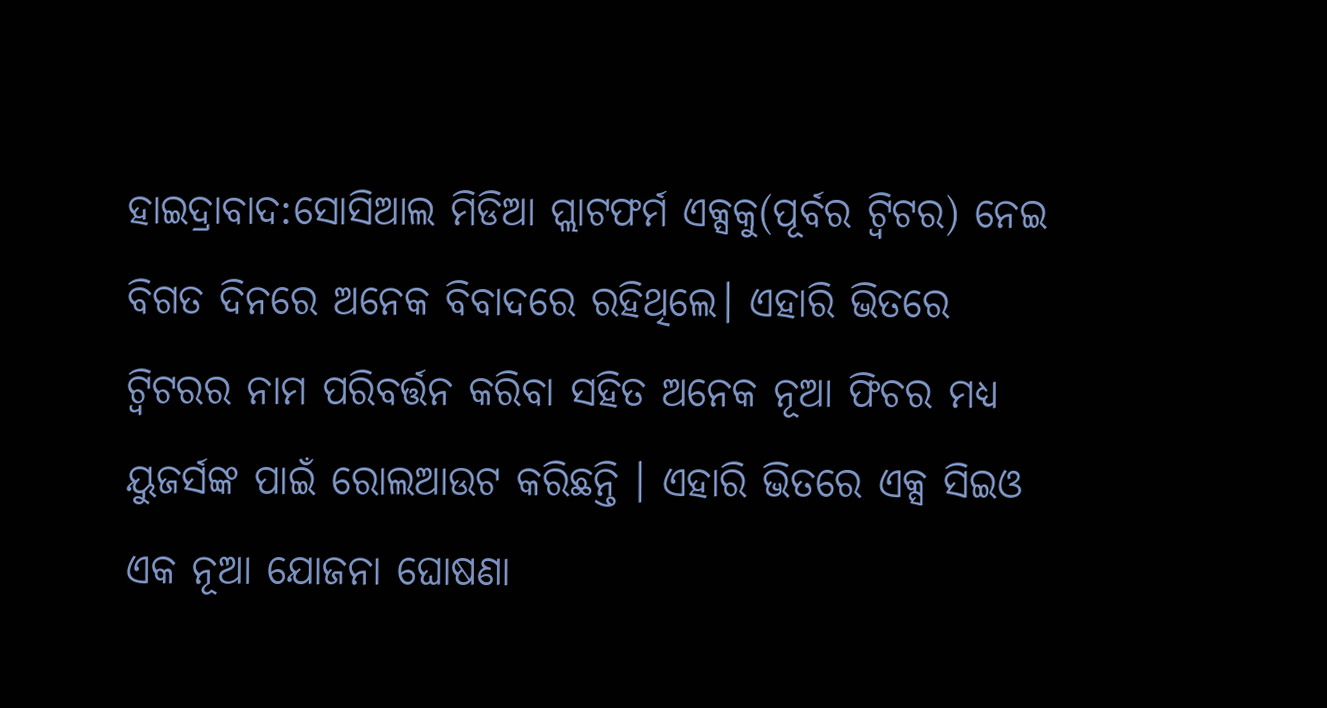ହାଇଦ୍ରାବାଦ:ସୋସିଆଲ ମିଡିଆ ପ୍ଲାଟଫର୍ମ ଏକ୍ସକୁ(ପୂର୍ବର ଟ୍ବିଟର) ନେଇ ବିଗତ ଦିନରେ ଅନେକ ବିବାଦରେ ରହିଥିଲେ। ଏହାରି ଭିତରେ ଟ୍ବିଟରର ନାମ ପରିବର୍ତ୍ତନ କରିବା ସହିତ ଅନେକ ନୂଆ ଫିଚର ମଧ୍ୟ ୟୁଜର୍ସଙ୍କ ପାଇଁ ରୋଲଆଉଟ କରିଛନ୍ତି । ଏହାରି ଭିତରେ ଏକ୍ସ ସିଇଓ ଏକ ନୂଆ ଯୋଜନା ଘୋଷଣା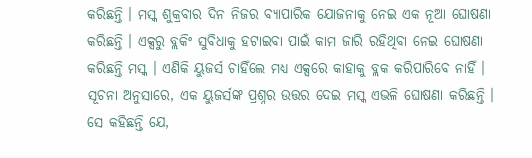କରିଛନ୍ତି । ମସ୍କ ଶୁକ୍ରବାର ଦିନ ନିଜର ବ୍ୟାପାରିକ ଯୋଜନାକୁ ନେଇ ଏକ ନୂଆ ଘୋଷଣା କରିଛନ୍ତି । ଏକ୍ସରୁ ବ୍ଲକିଂ ସୁବିଧାକୁ ହଟାଇବା ପାଇଁ କାମ ଜାରି ରହିଥିବା ନେଇ ଘୋଷଣା କରିଛନ୍ତି ମସ୍କ । ଏଣିକି ୟୁଜର୍ସ ଚାହିଁଲେ ମଧ୍ୟ ଏକ୍ସରେ କାହାକୁ ବ୍ଲକ କରିପାରିବେ ନାହିଁ ।
ସୂଚନା ଅନୁସାରେ, ଏକ ୟୁଜର୍ସଙ୍କ ପ୍ରଶ୍ନର ଉତ୍ତର ଦେଇ ମସ୍କ ଏଭଳି ଘୋଷଣା କରିଛନ୍ତି । ସେ କହିଛନ୍ତି ଯେ,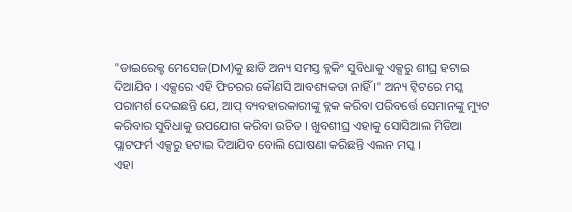"ଡାଇରେକ୍ଟ ମେସେଜ(DM)କୁ ଛାଡି ଅନ୍ୟ ସମସ୍ତ ବ୍ଲକିଂ ସୁବିଧାକୁ ଏକ୍ସରୁ ଶୀଘ୍ର ହଟାଇ ଦିଆଯିବ । ଏକ୍ସରେ ଏହି ଫିଚରର କୌଣସି ଆବଶ୍ୟକତା ନାହିଁ ।" ଅନ୍ୟ ଟ୍ୱିଟରେ ମସ୍କ ପରାମର୍ଶ ଦେଇଛନ୍ତି ଯେ, ଆପ୍ ବ୍ୟବହାରକାରୀଙ୍କୁ ବ୍ଲକ କରିବା ପରିବର୍ତ୍ତେ ସେମାନଙ୍କୁ ମ୍ୟୁଟ କରିବାର ସୁବିଧାକୁ ଉପଯୋଗ କରିବା ଉଚିତ । ଖୁବଶୀଘ୍ର ଏହାକୁ ସୋସିଆଲ ମିଡିଆ ପ୍ଲାଟଫର୍ମ ଏକ୍ସରୁ ହଟାଇ ଦିଆଯିବ ବୋଲି ଘୋଷଣା କରିଛନ୍ତି ଏଲନ ମସ୍କ ।
ଏହା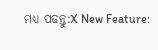ମଧ୍ୟ ପଢନ୍ତୁ:X New Feature: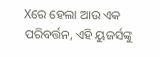Xରେ ହେଲା ଆଉ ଏକ ପରିବର୍ତ୍ତନ, ଏହି ୟୁଜର୍ସଙ୍କୁ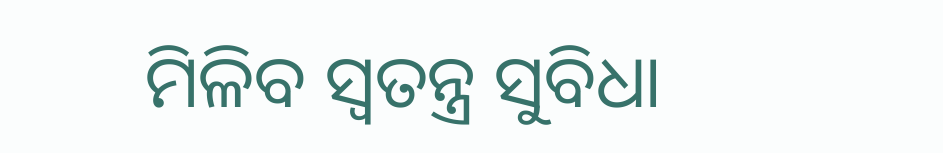ମିଳିବ ସ୍ବତନ୍ତ୍ର ସୁବିଧା